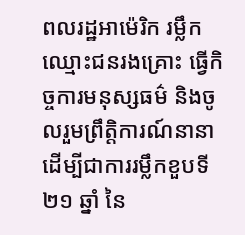ពលរដ្ឋអាម៉េរិក រម្លឹកឈ្មោះជនរងគ្រោះ ធ្វើកិច្ចការមនុស្សធម៌ និងចូលរួមព្រឹត្តិការណ៍នានាដើម្បីជាការរម្លឹកខួបទី ២១ ឆ្នាំ នៃ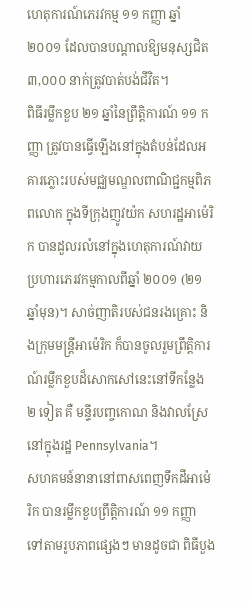ហេតុការណ៍ភេរវកម្ម ១១ កញ្ញា ឆ្នាំ ២០០១ ដែលបានបណ្ដាលឱ្យមនុស្សជិត ៣,០០០ នាក់ត្រូវបាត់បង់ជីវិត។
ពិធីរម្លឹកខួប ២១ ឆ្នាំនៃព្រឹត្តិការណ៍ ១១ កញ្ញា ត្រូវបានធ្វើឡើងនៅក្នុងតំបន់ដែលអគារភ្លោះរបស់មជ្ឈមណ្ឌលពាណិជ្ជកម្មពិភពលោក ក្នុងទីក្រុងញូវយ៉ក សហរដ្ឋអាម៉េរិក បានដួលរលំនៅក្នុងហេតុការណ៍វាយប្រហារភេរវកម្មកាលពីឆ្នាំ ២០០១ (២១ ឆ្នាំមុន)។ សាច់ញាតិរបស់ជនរងគ្រោះ និងក្រុមមន្ត្រីអាម៉េរិក ក៏បានចូលរួមព្រឹត្តិការណ៍រម្លឹកខួបដ៏សោកសៅនេះនៅទីកន្លែង ២ ទៀត គឺ មន្ទីរបញ្ចកោណ និងវាលស្រែនៅក្នុងរដ្ឋ Pennsylvania។
សហគមន៍នានានៅពាសពេញទឹកដីអាម៉េរិក បានរម្លឹកខួបព្រឹត្តិការណ៍ ១១ កញ្ញា ទៅតាមរូបភាពផ្សេងៗ មានដូចជា ពិធីបួង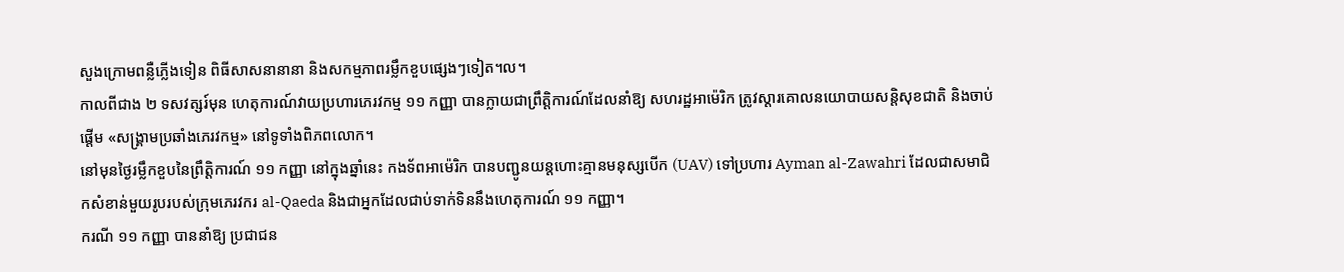សួងក្រោមពន្លឺភ្លើងទៀន ពិធីសាសនានានា និងសកម្មភាពរម្លឹកខួបផ្សេងៗទៀត។ល។
កាលពីជាង ២ ទសវត្សរ៍មុន ហេតុការណ៍វាយប្រហារភេរវកម្ម ១១ កញ្ញា បានក្លាយជាព្រឹត្តិការណ៍ដែលនាំឱ្យ សហរដ្ឋអាម៉េរិក ត្រូវស្ដារគោលនយោបាយសន្តិសុខជាតិ និងចាប់ផ្ដើម «សង្គ្រាមប្រឆាំងភេរវកម្ម» នៅទូទាំងពិភពលោក។
នៅមុនថ្ងៃរម្លឹកខួបនៃព្រឹត្តិការណ៍ ១១ កញ្ញា នៅក្នុងឆ្នាំនេះ កងទ័ពអាម៉េរិក បានបញ្ជូនយន្តហោះគ្មានមនុស្សបើក (UAV) ទៅប្រហារ Ayman al-Zawahri ដែលជាសមាជិកសំខាន់មួយរូបរបស់ក្រុមភេរវករ al-Qaeda និងជាអ្នកដែលជាប់ទាក់ទិននឹងហេតុការណ៍ ១១ កញ្ញា។
ករណី ១១ កញ្ញា បាននាំឱ្យ ប្រជាជន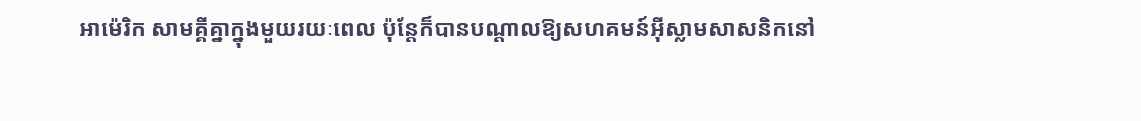អាម៉េរិក សាមគ្គីគ្នាក្នុងមួយរយៈពេល ប៉ុន្តែក៏បានបណ្ដាលឱ្យសហគមន៍អ៊ីស្លាមសាសនិកនៅ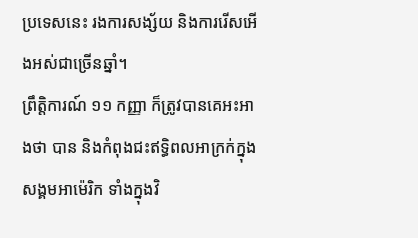ប្រទេសនេះ រងការសង្ស័យ និងការរើសអើងអស់ជាច្រើនឆ្នាំ។
ព្រឹត្តិការណ៍ ១១ កញ្ញា ក៏ត្រូវបានគេអះអាងថា បាន និងកំពុងជះឥទ្ធិពលអាក្រក់ក្នុងសង្គមអាម៉េរិក ទាំងក្នុងវិ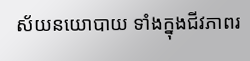ស័យនយោបាយ ទាំងក្នុងជីវភាពរ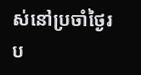ស់នៅប្រចាំថ្ងៃរប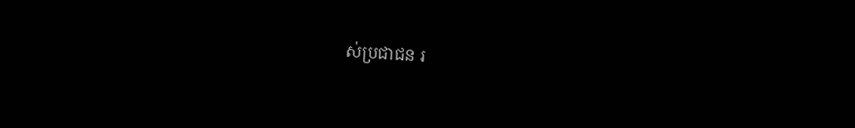ស់ប្រជាជន រ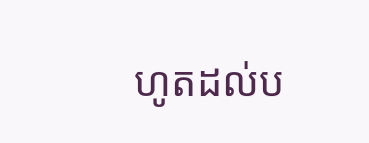ហូតដល់ប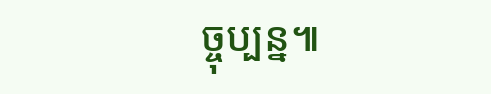ច្ចុប្បន្ន៕